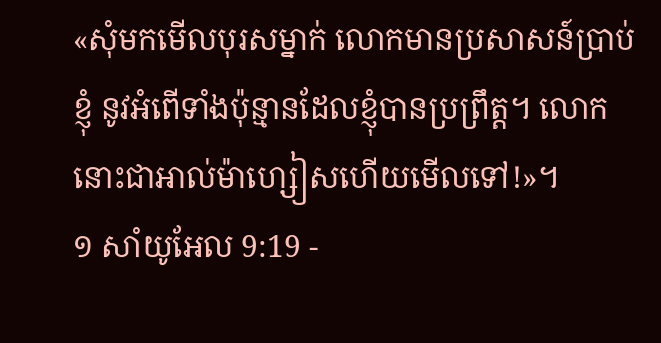«សុំមកមើលបុរសម្នាក់ លោកមានប្រសាសន៍ប្រាប់ខ្ញុំ នូវអំពើទាំងប៉ុន្មានដែលខ្ញុំបានប្រព្រឹត្ដ។ លោកនោះជាអាល់ម៉ាហ្សៀសហើយមើលទៅ!»។
១ សាំយូអែល 9:19 -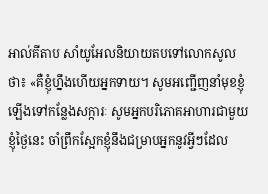អាល់គីតាប សាំយូអែលនិយាយតបទៅលោកសូលថា៖ «គឺខ្ញុំហ្នឹងហើយអ្នកទាយ។ សូមអញ្ជើញនាំមុខខ្ញុំ ឡើងទៅកន្លែងសក្ការៈ សូមអ្នកបរិភោគអាហារជាមួយខ្ញុំថ្ងៃនេះ ចាំព្រឹកស្អែកខ្ញុំនឹងជម្រាបអ្នកនូវអ្វីៗដែល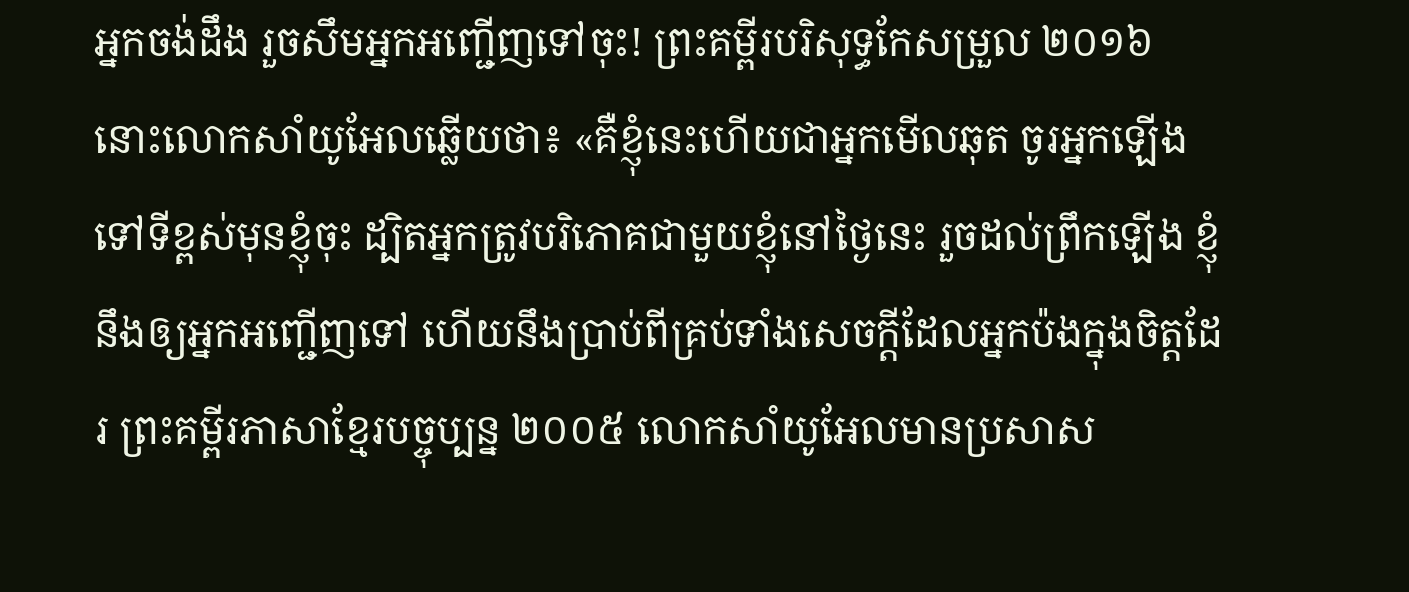អ្នកចង់ដឹង រួចសឹមអ្នកអញ្ជើញទៅចុះ! ព្រះគម្ពីរបរិសុទ្ធកែសម្រួល ២០១៦ នោះលោកសាំយូអែលឆ្លើយថា៖ «គឺខ្ញុំនេះហើយជាអ្នកមើលឆុត ចូរអ្នកឡើងទៅទីខ្ពស់មុនខ្ញុំចុះ ដ្បិតអ្នកត្រូវបរិភោគជាមួយខ្ញុំនៅថ្ងៃនេះ រួចដល់ព្រឹកឡើង ខ្ញុំនឹងឲ្យអ្នកអញ្ជើញទៅ ហើយនឹងប្រាប់ពីគ្រប់ទាំងសេចក្ដីដែលអ្នកប៉ងក្នុងចិត្តដែរ ព្រះគម្ពីរភាសាខ្មែរបច្ចុប្បន្ន ២០០៥ លោកសាំយូអែលមានប្រសាស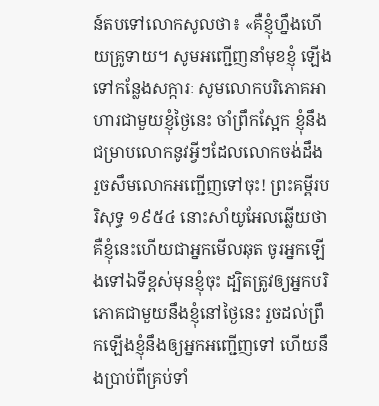ន៍តបទៅលោកសូលថា៖ «គឺខ្ញុំហ្នឹងហើយគ្រូទាយ។ សូមអញ្ជើញនាំមុខខ្ញុំ ឡើងទៅកន្លែងសក្ការៈ សូមលោកបរិភោគអាហារជាមួយខ្ញុំថ្ងៃនេះ ចាំព្រឹកស្អែក ខ្ញុំនឹងជម្រាបលោកនូវអ្វីៗដែលលោកចង់ដឹង រួចសឹមលោកអញ្ជើញទៅចុះ! ព្រះគម្ពីរបរិសុទ្ធ ១៩៥៤ នោះសាំយូអែលឆ្លើយថា គឺខ្ញុំនេះហើយជាអ្នកមើលឆុត ចូរអ្នកឡើងទៅឯទីខ្ពស់មុនខ្ញុំចុះ ដ្បិតត្រូវឲ្យអ្នកបរិភោគជាមួយនឹងខ្ញុំនៅថ្ងៃនេះ រួចដល់ព្រឹកឡើងខ្ញុំនឹងឲ្យអ្នកអញ្ជើញទៅ ហើយនឹងប្រាប់ពីគ្រប់ទាំ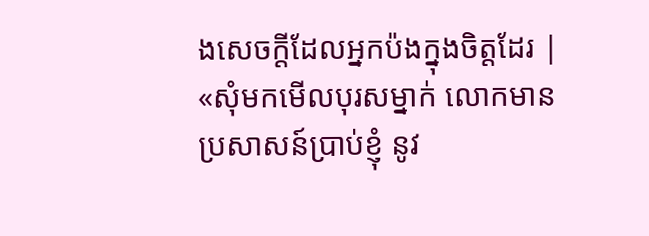ងសេចក្ដីដែលអ្នកប៉ងក្នុងចិត្តដែរ |
«សុំមកមើលបុរសម្នាក់ លោកមានប្រសាសន៍ប្រាប់ខ្ញុំ នូវ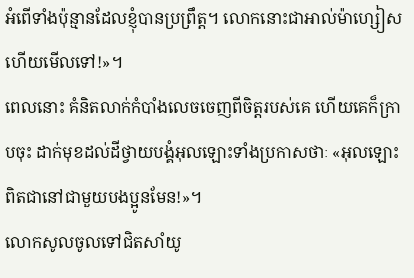អំពើទាំងប៉ុន្មានដែលខ្ញុំបានប្រព្រឹត្ដ។ លោកនោះជាអាល់ម៉ាហ្សៀសហើយមើលទៅ!»។
ពេលនោះ គំនិតលាក់កំបាំងលេចចេញពីចិត្ដរបស់គេ ហើយគេក៏ក្រាបចុះ ដាក់មុខដល់ដីថ្វាយបង្គំអុលឡោះទាំងប្រកាសថាៈ «អុលឡោះពិតជានៅជាមួយបងប្អូនមែន!»។
លោកសូលចូលទៅជិតសាំយូ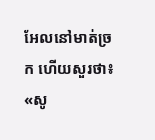អែលនៅមាត់ច្រក ហើយសួរថា៖ «សូ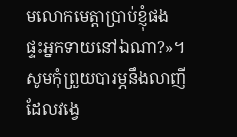មលោកមេត្តាប្រាប់ខ្ញុំផង ផ្ទះអ្នកទាយនៅឯណា?»។
សូមកុំព្រួយបារម្ភនឹងលាញី ដែលវង្វេ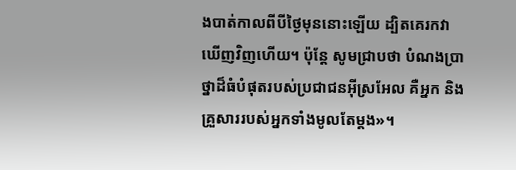ងបាត់កាលពីបីថ្ងៃមុននោះឡើយ ដ្បិតគេរកវាឃើញវិញហើយ។ ប៉ុន្តែ សូមជ្រាបថា បំណងប្រាថ្នាដ៏ធំបំផុតរបស់ប្រជាជនអ៊ីស្រអែល គឺអ្នក និងគ្រួសាររបស់អ្នកទាំងមូលតែម្តង»។